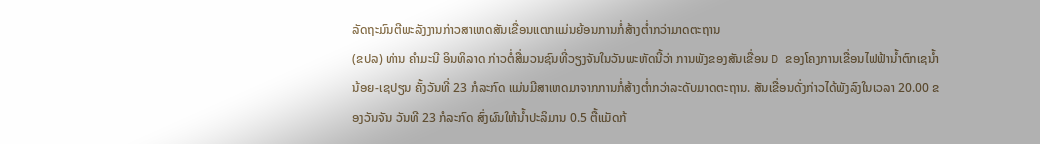ລັດຖະມົນຕີພະລັງງານກ່າວສາເຫດສັນເຂື່ອນແຕກແມ່ນຍ້ອນການກໍ່ສ້າງຕ່ຳກວ່າມາດຕະຖານ
(ຂປລ) ທ່ານ ຄຳມະນີ ອິນທິລາດ ກ່າວຕໍ່ສື່ມວນຊົນທີ່ວຽງຈັນໃນວັນພະຫັດນີ້ວ່າ ການພັງຂອງສັນເຂື່ອນ D ຂອງໂຄງການເຂື່ອນໄຟຟ້ານ້ຳຕົກເຊນ້ຳນ້ອຍ-ເຊປຽນ ຄັ້ງວັນທີ່ 23 ກໍລະກົດ ແມ່ນມີສາເຫດມາຈາກການກໍ່ສ້າງຕ່ຳກວ່າລະດັບມາດຕະຖານ. ສັນເຂື່ອນດັ່ງກ່າວໄດ້ພັງລົງໃນເວລາ 20.00 ຂອງວັນຈັນ ວັນທີ 23 ກໍລະກົດ ສົ່ງຜົນໃຫ້ນ້ຳປະລິມານ 0.5 ຕື້ແມັດກ້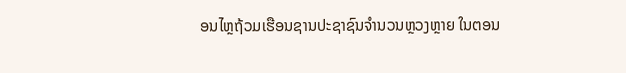ອນໄຫຼຖ້ວມເຮືອນຊານປະຊາຊົນຈຳນວນຫຼວງຫຼາຍ ໃນຕອນ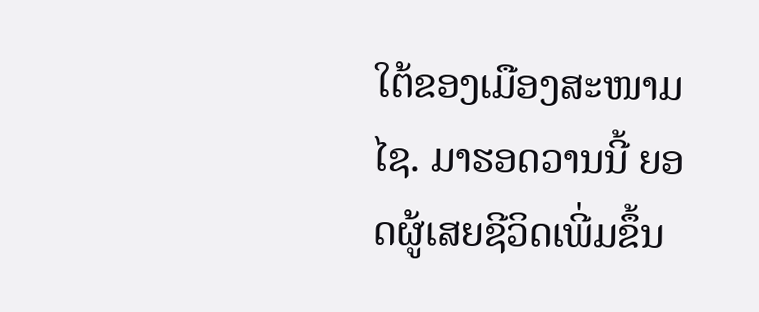ໃຕ້ຂອງເມືອງສະໜາມໄຊ. ມາຮອດວານນີ້ ຍອດຜູ້ເສຍຊີວິດເພີ່ມຂຶ້ນ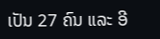ເປັນ 27 ຄົນ ແລະ ອີ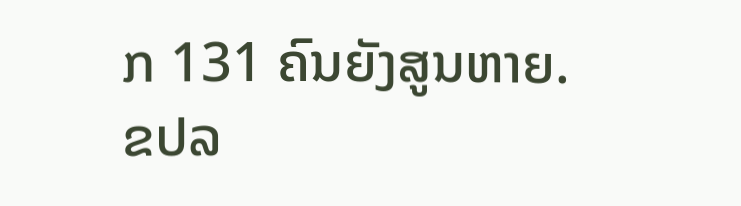ກ 131 ຄົນຍັງສູນຫາຍ.
ຂປລ